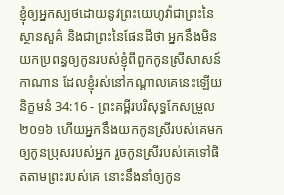ខ្ញុំឲ្យអ្នកស្បថដោយនូវព្រះយេហូវ៉ាជាព្រះនៃស្ថានសួគ៌ និងជាព្រះនៃផែនដីថា អ្នកនឹងមិនយកប្រពន្ធឲ្យកូនរបស់ខ្ញុំពីពួកកូនស្រីសាសន៍កាណាន ដែលខ្ញុំរស់នៅកណ្ដាលគេនេះឡើយ
និក្ខមនំ 34:16 - ព្រះគម្ពីរបរិសុទ្ធកែសម្រួល ២០១៦ ហើយអ្នកនឹងយកកូនស្រីរបស់គេមកឲ្យកូនប្រុសរបស់អ្នក រួចកូនស្រីរបស់គេទៅផិតតាមព្រះរបស់គេ នោះនឹងនាំឲ្យកូន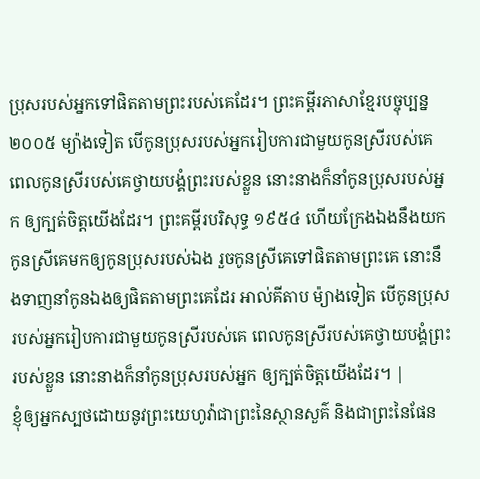ប្រុសរបស់អ្នកទៅផិតតាមព្រះរបស់គេដែរ។ ព្រះគម្ពីរភាសាខ្មែរបច្ចុប្បន្ន ២០០៥ ម្យ៉ាងទៀត បើកូនប្រុសរបស់អ្នករៀបការជាមួយកូនស្រីរបស់គេ ពេលកូនស្រីរបស់គេថ្វាយបង្គំព្រះរបស់ខ្លួន នោះនាងក៏នាំកូនប្រុសរបស់អ្នក ឲ្យក្បត់ចិត្តយើងដែរ។ ព្រះគម្ពីរបរិសុទ្ធ ១៩៥៤ ហើយក្រែងឯងនឹងយកកូនស្រីគេមកឲ្យកូនប្រុសរបស់ឯង រួចកូនស្រីគេទៅផិតតាមព្រះគេ នោះនឹងទាញនាំកូនឯងឲ្យផិតតាមព្រះគេដែរ អាល់គីតាប ម៉្យាងទៀត បើកូនប្រុសរបស់អ្នករៀបការជាមួយកូនស្រីរបស់គេ ពេលកូនស្រីរបស់គេថ្វាយបង្គំព្រះរបស់ខ្លួន នោះនាងក៏នាំកូនប្រុសរបស់អ្នក ឲ្យក្បត់ចិត្តយើងដែរ។ |
ខ្ញុំឲ្យអ្នកស្បថដោយនូវព្រះយេហូវ៉ាជាព្រះនៃស្ថានសួគ៌ និងជាព្រះនៃផែន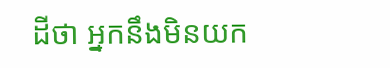ដីថា អ្នកនឹងមិនយក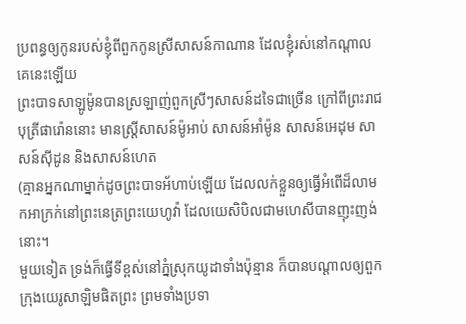ប្រពន្ធឲ្យកូនរបស់ខ្ញុំពីពួកកូនស្រីសាសន៍កាណាន ដែលខ្ញុំរស់នៅកណ្ដាលគេនេះឡើយ
ព្រះបាទសាឡូម៉ូនបានស្រឡាញ់ពួកស្រីៗសាសន៍ដទៃជាច្រើន ក្រៅពីព្រះរាជបុត្រីផារ៉ោននោះ មានស្ត្រីសាសន៍ម៉ូអាប់ សាសន៍អាំម៉ូន សាសន៍អេដុម សាសន៍ស៊ីដូន និងសាសន៍ហេត
(គ្មានអ្នកណាម្នាក់ដូចព្រះបាទអ័ហាប់ឡើយ ដែលលក់ខ្លួនឲ្យធ្វើអំពើដ៏លាមកអាក្រក់នៅព្រះនេត្រព្រះយេហូវ៉ា ដែលយេសិបិលជាមហេសីបានញុះញង់នោះ។
មួយទៀត ទ្រង់ក៏ធ្វើទីខ្ពស់នៅភ្នំស្រុកយូដាទាំងប៉ុន្មាន ក៏បានបណ្ដាលឲ្យពួកក្រុងយេរូសាឡិមផិតព្រះ ព្រមទាំងប្រទា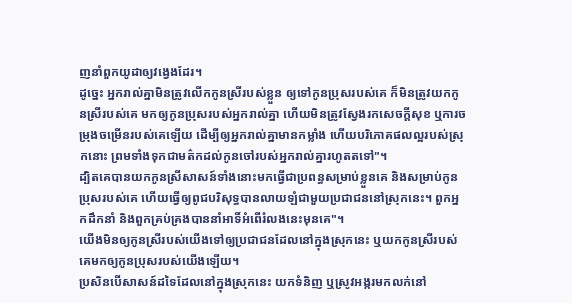ញនាំពួកយូដាឲ្យវង្វេងដែរ។
ដូច្នេះ អ្នករាល់គ្នាមិនត្រូវលើកកូនស្រីរបស់ខ្លួន ឲ្យទៅកូនប្រុសរបស់គេ ក៏មិនត្រូវយកកូនស្រីរបស់គេ មកឲ្យកូនប្រុសរបស់អ្នករាល់គ្នា ហើយមិនត្រូវស្វែងរកសេចក្ដីសុខ ឬការចម្រុងចម្រើនរបស់គេឡើយ ដើម្បីឲ្យអ្នករាល់គ្នាមានកម្លាំង ហើយបរិភោគផលល្អរបស់ស្រុកនោះ ព្រមទាំងទុកជាមត៌កដល់កូនចៅរបស់អ្នករាល់គ្នារហូតតទៅ"។
ដ្បិតគេបានយកកូនស្រីសាសន៍ទាំងនោះមកធ្វើជាប្រពន្ធសម្រាប់ខ្លួនគេ និងសម្រាប់កូនប្រុសរបស់គេ ហើយធ្វើឲ្យពូជបរិសុទ្ធបានលាយឡំជាមួយប្រជាជននៅស្រុកនេះ។ ពួកអ្នកដឹកនាំ និងពួកគ្រប់គ្រងបាននាំអាទិ៍អំពើរំលងនេះមុនគេ"។
យើងមិនឲ្យកូនស្រីរបស់យើងទៅឲ្យប្រជាជនដែលនៅក្នុងស្រុកនេះ ឬយកកូនស្រីរបស់គេមកឲ្យកូនប្រុសរបស់យើងឡើយ។
ប្រសិនបើសាសន៍ដទៃដែលនៅក្នុងស្រុកនេះ យកទំនិញ ឬស្រូវអង្ករមកលក់នៅ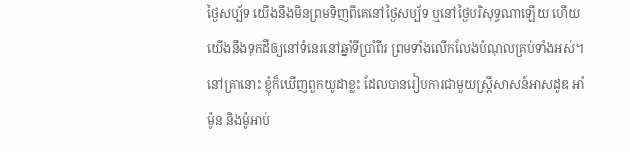ថ្ងៃសប្ប័ទ យើងនឹងមិនព្រមទិញពីគេនៅថ្ងៃសប្ប័ទ ឬនៅថ្ងៃបរិសុទ្ធណាឡើយ ហើយយើងនឹងទុកដីឲ្យនៅទំនេរនៅឆ្នាំទីប្រាំពីរ ព្រមទាំងលើកលែងបំណុលគ្រប់ទាំងអស់។
នៅគ្រានោះ ខ្ញុំក៏ឃើញពួកយូដាខ្លះ ដែលបានរៀបការជាមួយស្ដ្រីសាសន៍អាសដូឌ អាំម៉ូន និងម៉ូអាប់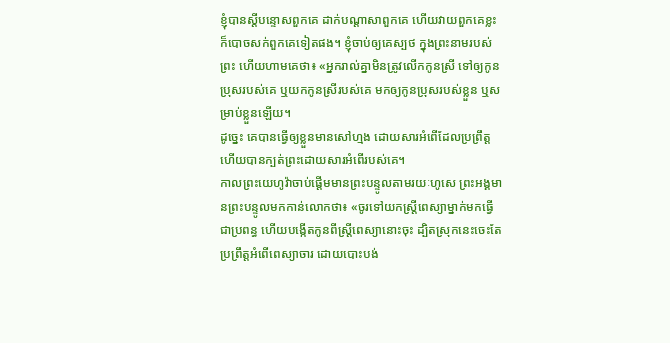ខ្ញុំបានស្ដីបន្ទោសពួកគេ ដាក់បណ្ដាសាពួកគេ ហើយវាយពួកគេខ្លះ ក៏បោចសក់ពួកគេទៀតផង។ ខ្ញុំចាប់ឲ្យគេស្បថ ក្នុងព្រះនាមរបស់ព្រះ ហើយហាមគេថា៖ «អ្នករាល់គ្នាមិនត្រូវលើកកូនស្រី ទៅឲ្យកូនប្រុសរបស់គេ ឬយកកូនស្រីរបស់គេ មកឲ្យកូនប្រុសរបស់ខ្លួន ឬសម្រាប់ខ្លួនឡើយ។
ដូច្នេះ គេបានធ្វើឲ្យខ្លួនមានសៅហ្មង ដោយសារអំពើដែលប្រព្រឹត្ត ហើយបានក្បត់ព្រះដោយសារអំពើរបស់គេ។
កាលព្រះយេហូវ៉ាចាប់ផ្តើមមានព្រះបន្ទូលតាមរយៈហូសេ ព្រះអង្គមានព្រះបន្ទូលមកកាន់លោកថា៖ «ចូរទៅយកស្ត្រីពេស្យាម្នាក់មកធ្វើជាប្រពន្ធ ហើយបង្កើតកូនពីស្ត្រីពេស្យានោះចុះ ដ្បិតស្រុកនេះចេះតែប្រព្រឹត្តអំពើពេស្យាចារ ដោយបោះបង់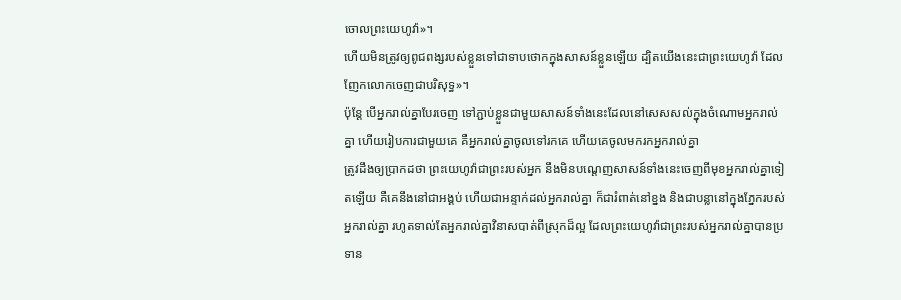ចោលព្រះយេហូវ៉ា»។
ហើយមិនត្រូវឲ្យពូជពង្សរបស់ខ្លួនទៅជាទាបថោកក្នុងសាសន៍ខ្លួនឡើយ ដ្បិតយើងនេះជាព្រះយេហូវ៉ា ដែលញែកលោកចេញជាបរិសុទ្ធ»។
ប៉ុន្ដែ បើអ្នករាល់គ្នាបែរចេញ ទៅភ្ជាប់ខ្លួនជាមួយសាសន៍ទាំងនេះដែលនៅសេសសល់ក្នុងចំណោមអ្នករាល់គ្នា ហើយរៀបការជាមួយគេ គឺអ្នករាល់គ្នាចូលទៅរកគេ ហើយគេចូលមករកអ្នករាល់គ្នា
ត្រូវដឹងឲ្យប្រាកដថា ព្រះយេហូវ៉ាជាព្រះរបស់អ្នក នឹងមិនបណ្តេញសាសន៍ទាំងនេះចេញពីមុខអ្នករាល់គ្នាទៀតឡើយ គឺគេនឹងនៅជាអង្គប់ ហើយជាអន្ទាក់ដល់អ្នករាល់គ្នា ក៏ជារំពាត់នៅខ្នង និងជាបន្លានៅក្នុងភ្នែករបស់អ្នករាល់គ្នា រហូតទាល់តែអ្នករាល់គ្នាវិនាសបាត់ពីស្រុកដ៏ល្អ ដែលព្រះយេហូវ៉ាជាព្រះរបស់អ្នករាល់គ្នាបានប្រទាន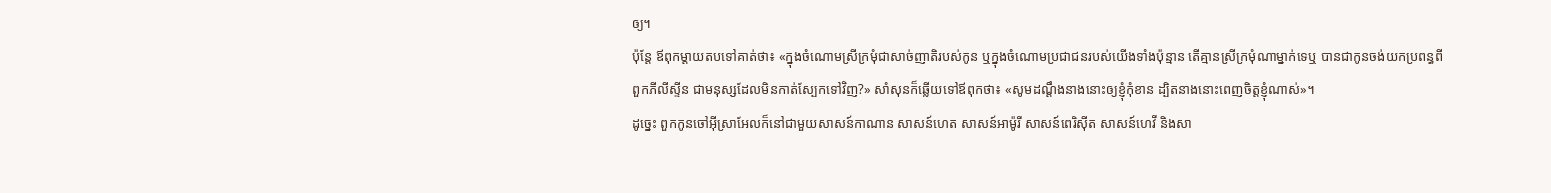ឲ្យ។
ប៉ុន្ដែ ឪពុកម្តាយតបទៅគាត់ថា៖ «ក្នុងចំណោមស្រីក្រមុំជាសាច់ញាតិរបស់កូន ឬក្នុងចំណោមប្រជាជនរបស់យើងទាំងប៉ុន្មាន តើគ្មានស្រីក្រមុំណាម្នាក់ទេឬ បានជាកូនចង់យកប្រពន្ធពីពួកភីលីស្ទីន ជាមនុស្សដែលមិនកាត់ស្បែកទៅវិញ?» សាំសុនក៏ឆ្លើយទៅឪពុកថា៖ «សូមដណ្តឹងនាងនោះឲ្យខ្ញុំកុំខាន ដ្បិតនាងនោះពេញចិត្តខ្ញុំណាស់»។
ដូច្នេះ ពួកកូនចៅអ៊ីស្រាអែលក៏នៅជាមួយសាសន៍កាណាន សាសន៍ហេត សាសន៍អាម៉ូរី សាសន៍ពេរិស៊ីត សាសន៍ហេវី និងសា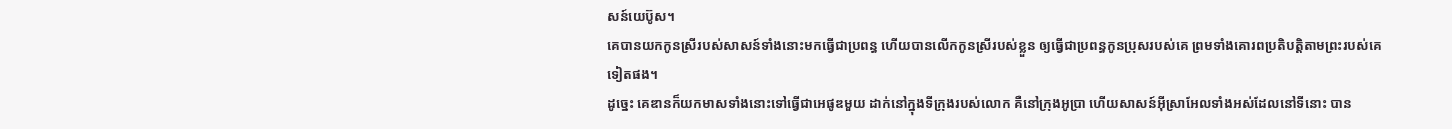សន៍យេប៊ូស។
គេបានយកកូនស្រីរបស់សាសន៍ទាំងនោះមកធ្វើជាប្រពន្ធ ហើយបានលើកកូនស្រីរបស់ខ្លួន ឲ្យធ្វើជាប្រពន្ធកូនប្រុសរបស់គេ ព្រមទាំងគោរពប្រតិបត្តិតាមព្រះរបស់គេទៀតផង។
ដូច្នេះ គេឌានក៏យកមាសទាំងនោះទៅធ្វើជាអេផូឌមួយ ដាក់នៅក្នុងទីក្រុងរបស់លោក គឺនៅក្រុងអូប្រា ហើយសាសន៍អ៊ីស្រាអែលទាំងអស់ដែលនៅទីនោះ បាន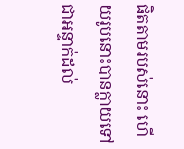ផិតតាមរបស់នោះ ហើយរូបនោះបានក្លាយទៅជាអន្ទាក់ដល់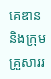គេឌាន និងក្រុមគ្រួសាររ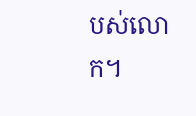បស់លោក។